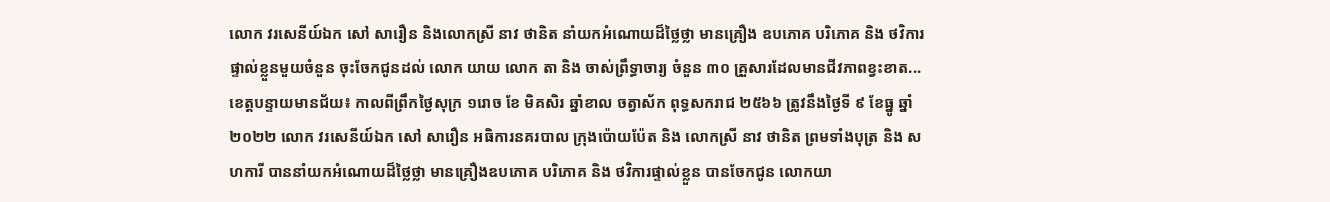លោក វរសេនីយ៍ឯក សៅ សារឿន និងលោកស្រី នាវ ថានិត នាំយកអំណោយដ៏ថ្លៃថ្លា មានគ្រឿង ឧបភោគ បរិភោគ និង ថវិការ ផ្ទាល់ខ្លួនមួយចំនួន ចុះចែកជូនដល់ លោក យាយ លោក តា និង ចាស់ព្រឹទ្ធាចារ្យ ចំនួន ៣០ គ្រួសារដែលមានជីវភាពខ្វះខាត...
ខេត្តបន្ទាយមានជ័យ៖ កាលពីព្រឹកថ្ងៃសុក្រ ១រោច ខែ មិគសិរ ឆ្នាំខាល ចត្វាស័ក ពុទ្ធសករាជ ២៥៦៦ ត្រូវនឹងថ្ងៃទី ៩ ខែធ្នូ ឆ្នាំ ២០២២ លោក វរសេនីយ៍ឯក សៅ សារឿន អធិការនគរបាល ក្រុងប៉ោយប៉ែត និង លោកស្រី នាវ ថានិត ព្រមទាំងបុត្រ និង សហការី បាននាំយកអំណោយដ៏ថ្លៃថ្លា មានគ្រឿងឧបភោគ បរិភោគ និង ថវិការផ្ទាល់ខ្លួន បានចែកជូន លោកយា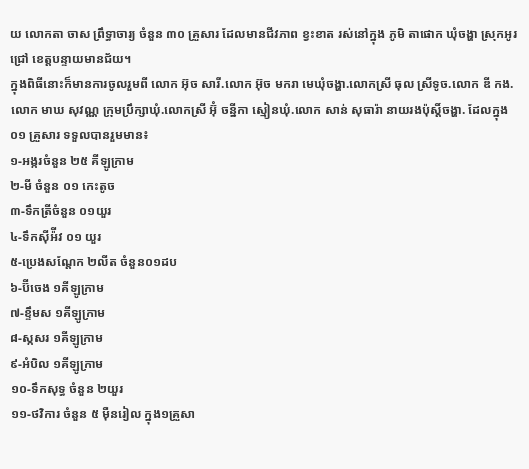យ លោកតា ចាស ព្រឹទ្ធាចារ្យ ចំនួន ៣០ គ្រួសារ ដែលមានជីវភាព ខ្វះខាត រស់នៅក្នុង ភូមិ តាផោក ឃុំចង្ហា ស្រុកអូរជ្រៅ ខេត្តបន្ទាយមានជ័យ។
ក្នុងពិធីនោះក៏មានការចូលរួមពី លោក អ៊ុច សារី.លោក អ៊ុច មករា មេឃុំចង្ហា.លោកស្រី ធុល ស្រីទូច.លោក ឌី កង.លោក មាឃ សុវណ្ណ ក្រុមប្រឹក្សាឃុំ.លោកស្រី អ៊ុំ ចន្នីកា ស្មៀនឃុំ.លោក សាន់ សុធារ៉ា នាយរងប៉ុស្តិ៍ចង្ហា. ដែលក្នុង ០១ គ្រួសារ ទទួលបានរួមមាន៖
១-អង្ករចំនួន ២៥ គីឡូក្រាម
២-មី ចំនួន ០១ កេះតូច
៣-ទឹកត្រីចំនួន ០១យួរ
៤-ទឹកស៊ីអ៉ីវ ០១ យួរ
៥-ប្រេងសណ្តែក ២លីត ចំនួន០១ដប
៦-ប៊ីចេង ១គីឡូក្រាម
៧-ខ្ទឹមស ១គីឡូក្រាម
៨-ស្កសរ ១គីឡូក្រាម
៩-អំបិល ១គីឡូក្រាម
១០-ទឹកសុទ្ធ ចំនួន ២យួរ
១១-ថវិការ ចំនួន ៥ ម៉ឺនរៀល ក្នុង១គ្រួសា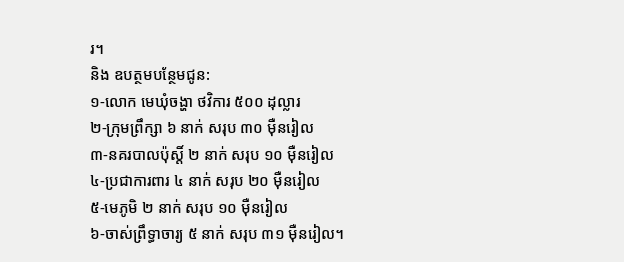រ។
និង ឧបត្ថមបន្ថែមជូន:
១-លោក មេឃុំចង្ហា ថវិការ ៥០០ ដុល្លារ
២-ក្រុមព្រឹក្សា ៦ នាក់ សរុប ៣០ ម៉ឺនរៀល
៣-នគរបាលប៉ុស្តិ៍ ២ នាក់ សរុប ១០ ម៉ឺនរៀល
៤-ប្រជាការពារ ៤ នាក់ សរុប ២០ ម៉ឺនរៀល
៥-មេភូមិ ២ នាក់ សរុប ១០ ម៉ឺនរៀល
៦-ចាស់ព្រឹទ្ធាចារ្យ ៥ នាក់ សរុប ៣១ ម៉ឺនរៀល។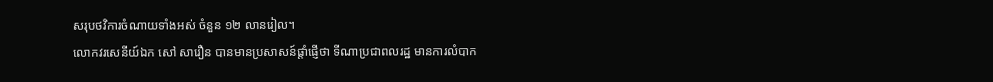សរុបថវិការចំណាយទាំងអស់ ចំនួន ១២ លានរៀល។
លោកវរសេនីយ៍ឯក សៅ សារឿន បានមានប្រសាសន៍ផ្តាំផ្ញើថា ទីណាប្រជាពលរដ្ឋ មានការលំបាក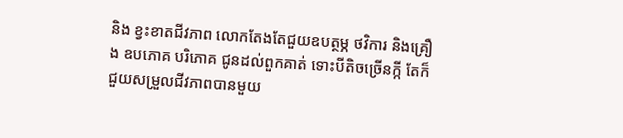និង ខ្វះខាតជីវភាព លោកតែងតែជួយឧបត្ថម្ភ ថវិការ និងគ្រឿង ឧបភោគ បរិភោគ ជូនដល់ពួកគាត់ ទោះបីតិចច្រើនក្កី តែក៏ជួយសម្រួលជីវភាពបានមួយ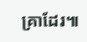គ្រាដែរ៕